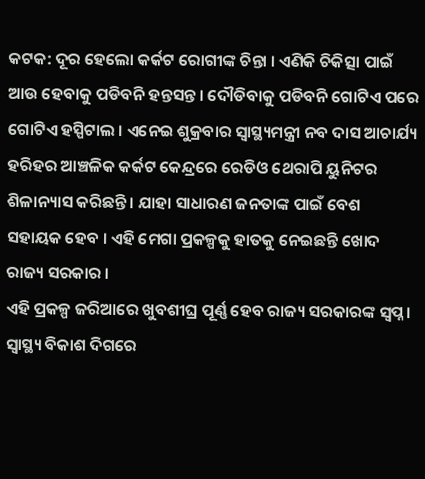କଟକ: ଦୂର ହେଲୋ କର୍କଟ ରୋଗୀଙ୍କ ଚିନ୍ତା । ଏଣିକି ଚିକିତ୍ସା ପାଇଁ ଆଉ ହେବାକୁ ପଡିବନି ହନ୍ତସନ୍ତ । ଦୌଡିବାକୁ ପଡିବନି ଗୋଟିଏ ପରେ ଗୋଟିଏ ହସ୍ପିଟାଲ । ଏନେଇ ଶୁକ୍ରବାର ସ୍ବାସ୍ଥ୍ୟମନ୍ତ୍ରୀ ନବ ଦାସ ଆଚାର୍ଯ୍ୟ ହରିହର ଆଞ୍ଚଳିକ କର୍କଟ କେନ୍ଦ୍ରରେ ରେଡିଓ ଥେରାପି ୟୁନିଟର ଶିଳାନ୍ୟାସ କରିଛନ୍ତି । ଯାହା ସାଧାରଣ ଜନତାଙ୍କ ପାଇଁ ବେଶ ସହାୟକ ହେବ । ଏହି ମେଗା ପ୍ରକଳ୍ପକୁ ହାତକୁ ନେଇଛନ୍ତି ଖୋଦ ରାଜ୍ୟ ସରକାର ।
ଏହି ପ୍ରକଳ୍ପ ଜରିଆରେ ଖୁବଶୀଘ୍ର ପୂର୍ଣ୍ଣ ହେବ ରାଜ୍ୟ ସରକାରଙ୍କ ସ୍ବପ୍ନ । ସ୍ବାସ୍ଥ୍ୟ ବିକାଶ ଦିଗରେ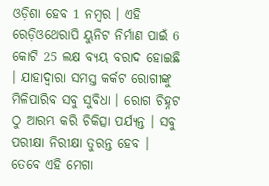ଓଡ଼ିଶା ହେବ 1 ନମ୍ବର । ଏହି ରେଡ଼ିଓଥେରାପି ୟୁନିଟ ନିର୍ମାଣ ପାଇଁ 6 କୋଟି 25 ଲକ୍ଷ ବ୍ୟୟ ବରାଦ ହୋଇଛି । ଯାହାଦ୍ବାରା ସମସ୍ତ କର୍କଟ ରୋଗୀଙ୍କୁ ମିଳିପାରିବ ସବୁ ସୁବିଧା । ରୋଗ ଚିହ୍ନଟ ଠୁ ଆରମ୍ଭ କରି ଚିକିତ୍ସା ପର୍ଯ୍ୟନ୍ତ । ସବୁ ପରୀକ୍ଷା ନିରୀକ୍ଷା ତୁରନ୍ତ ହେବ । ତେବେ ଏହି ମେଗା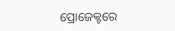ପ୍ରୋଜେକ୍ଟରେ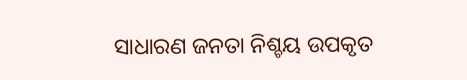ସାଧାରଣ ଜନତା ନିଶ୍ଚୟ ଉପକୃତ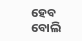ହେବ ବୋଲି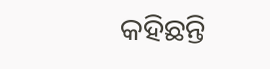କହିଛନ୍ତି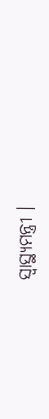ସ୍ବାସ୍ଥ୍ୟମନ୍ତ୍ରୀ ।